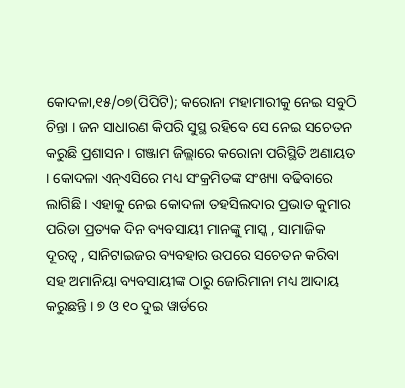କୋଦଳା,୧୫/୦୭(ପିପିଟି); କରୋନା ମହାମାରୀକୁ ନେଇ ସବୁଠି ଚିନ୍ତା । ଜନ ସାଧାରଣ କିପରି ସୁସ୍ଥ ରହିବେ ସେ ନେଇ ସଚେତନ କରୁଛି ପ୍ରଶାସନ । ଗଞ୍ଜାମ ଜିଲ୍ଲାରେ କରୋନା ପରିସ୍ଥିତି ଅଣାୟତ । କୋଦଳା ଏନ୍ଏସିରେ ମଧ୍ୟ ସଂକ୍ରମିତଙ୍କ ସଂଖ୍ୟା ବଢିବାରେ ଲାଗିଛି । ଏହାକୁ ନେଇ କୋଦଳା ତହସିଲଦାର ପ୍ରଭାତ କୁମାର ପରିଡା ପ୍ରତ୍ୟକ ଦିନ ବ୍ୟବସାୟୀ ମାନଙ୍କୁ ମାସ୍କ , ସାମାଜିକ ଦୂରତ୍ୱ , ସାନିଟାଇଜର ବ୍ୟବହାର ଉପରେ ସଚେତନ କରିବା ସହ ଅମାନିୟା ବ୍ୟବସାୟୀଙ୍କ ଠାରୁ ଜୋରିମାନା ମଧ୍ୟ ଆଦାୟ କରୁଛନ୍ତି । ୭ ଓ ୧୦ ଦୁଇ ୱାର୍ଡରେ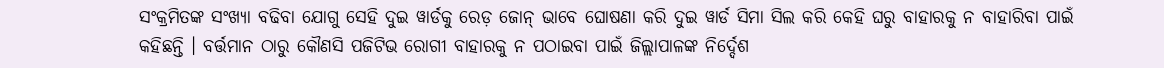ସଂକ୍ରମିତଙ୍କ ସଂଖ୍ୟା ବଢିବା ଯୋଗୁ ସେହି ଦୁଇ ୱାର୍ଡକୁ ରେଡ଼ ଜୋନ୍ ଭାବେ ଘୋଷଣା କରି ଦୁଇ ୱାର୍ଡ ସିମା ସିଲ କରି କେହି ଘରୁ ବାହାରକୁ ନ ବାହାରିବା ପାଇଁ କହିଛନ୍ତି । ବର୍ତ୍ତମାନ ଠାରୁ କୌଣସି ପଜିଟିଭ ରୋଗୀ ବାହାରକୁ ନ ପଠାଇବା ପାଇଁ ଜିଲ୍ଲାପାଳଙ୍କ ନିର୍ଦ୍ଦେଶ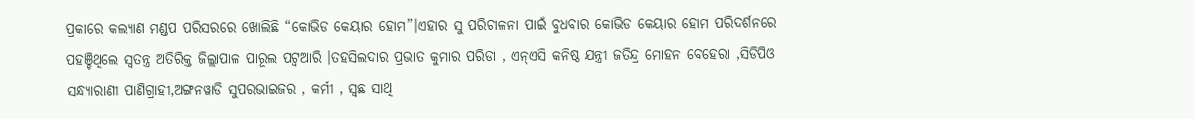ପ୍ରକାରେ କଲ୍ୟାଣ ମଣ୍ଡପ ପରିସରରେ ଖୋଲିଛି “କୋଭିଡ କେୟାର ହୋମ”।ଏହାର ସୁ ପରିଚାଳନା ପାଇଁ ବୁଧବାର କୋଭିଡ କେୟାର ହୋମ ପରିଦର୍ଶନରେ ପହଞ୍ଚିଥିଲେ ସ୍ଵତନ୍ତ୍ର ଅତିରିକ୍ତ ଜିଲ୍ଲାପାଳ ପାରୂଲ ପଟ୍ଵଆରି ।ତହସିଲଦାର ପ୍ରଭାତ କୁମାର ପରିଡା , ଏନ୍ଏସି କନିଷ୍ଠ ଯନ୍ତ୍ରୀ ଜତିନ୍ଦ୍ର ମୋହନ ବେହେରା ,ସିଡିପିଓ ସନ୍ଧ୍ୟାରାଣୀ ପାଣିଗ୍ରାହୀ,ଅଙ୍ଗନୱାଡି ସୁପରଭାଇଜର , କର୍ମୀ , ସ୍ଵଛ ସାଥି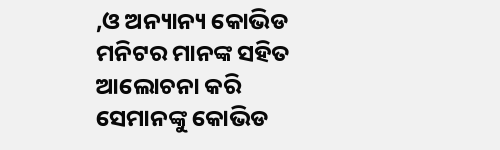,ଓ ଅନ୍ୟାନ୍ୟ କୋଭିଡ ମନିଟର ମାନଙ୍କ ସହିତ ଆଲୋଚନା କରି ସେମାନଙ୍କୁ କୋଭିଡ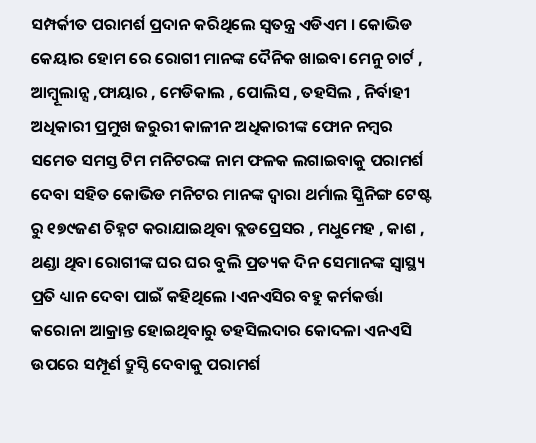ସମ୍ପର୍କୀତ ପରାମର୍ଶ ପ୍ରଦାନ କରିଥିଲେ ସ୍ଵତନ୍ତ୍ର ଏଡିଏମ । କୋଭିଡ କେୟାର ହୋମ ରେ ରୋଗୀ ମାନଙ୍କ ଦୈନିକ ଖାଇବା ମେନୁ ଚାର୍ଟ , ଆମ୍ବୂଲାନ୍ସ ,ଫାୟାର , ମେଡିକାଲ , ପୋଲିସ , ତହସିଲ , ନିର୍ବାହୀ ଅଧିକାରୀ ପ୍ରମୁଖ ଜରୁରୀ କାଳୀନ ଅଧିକାରୀଙ୍କ ଫୋନ ନମ୍ବର ସମେତ ସମସ୍ତ ଟିମ ମନିଟରଙ୍କ ନାମ ଫଳକ ଲଗାଇବାକୁ ପରାମର୍ଶ ଦେବା ସହିତ କୋଭିଡ ମନିଟର ମାନଙ୍କ ଦ୍ଵାରା ଥର୍ମାଲ ସ୍କ୍ରିନିଙ୍ଗ ଟେଷ୍ଟ ରୁ ୧୭୯ଜଣ ଚିହ୍ନଟ କରାଯାଇଥିବା ବ୍ଲଡପ୍ରେସର , ମଧୁମେହ , କାଶ , ଥଣ୍ଡା ଥିବା ରୋଗୀଙ୍କ ଘର ଘର ବୁଲି ପ୍ରତ୍ୟକ ଦିନ ସେମାନଙ୍କ ସ୍ବାସ୍ଥ୍ୟ ପ୍ରତି ଧ୍ୟାନ ଦେବା ପାଇଁ କହିଥିଲେ ।ଏନଏସିର ବହୁ କର୍ମକର୍ତ୍ତା କରୋନା ଆକ୍ରାନ୍ତ ହୋଇଥିବାରୁ ତହସିଲଦାର କୋଦଳା ଏନଏସି ଉପରେ ସମ୍ପୂର୍ଣ ଦ୍ରୁସ୍ଠି ଦେବାକୁ ପରାମର୍ଶ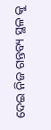ଦେଇ ନିଜ ଗନ୍ତବ୍ୟ ସ୍ଥଳ କୁ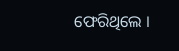ଫେରିଥିଲେ ।